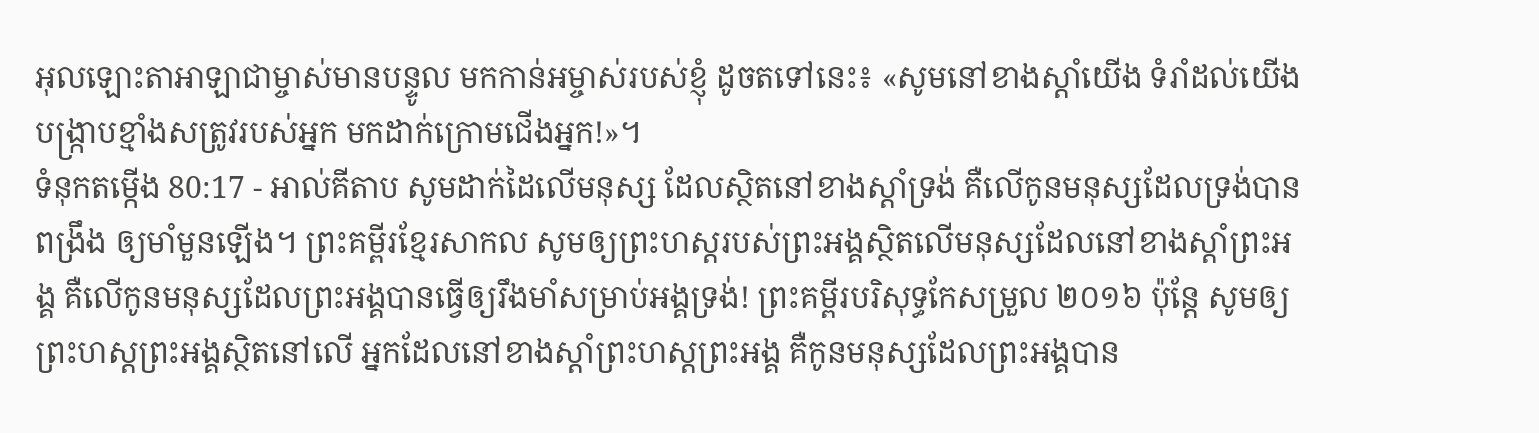អុលឡោះតាអាឡាជាម្ចាស់មានបន្ទូល មកកាន់អម្ចាស់របស់ខ្ញុំ ដូចតទៅនេះ៖ «សូមនៅខាងស្ដាំយើង ទំរាំដល់យើងបង្ក្រាបខ្មាំងសត្រូវរបស់អ្នក មកដាក់ក្រោមជើងអ្នក!»។
ទំនុកតម្កើង 80:17 - អាល់គីតាប សូមដាក់ដៃលើមនុស្ស ដែលស្ថិតនៅខាងស្ដាំទ្រង់ គឺលើកូនមនុស្សដែលទ្រង់បានពង្រឹង ឲ្យមាំមួនឡើង។ ព្រះគម្ពីរខ្មែរសាកល សូមឲ្យព្រះហស្តរបស់ព្រះអង្គស្ថិតលើមនុស្សដែលនៅខាងស្ដាំព្រះអង្គ គឺលើកូនមនុស្សដែលព្រះអង្គបានធ្វើឲ្យរឹងមាំសម្រាប់អង្គទ្រង់! ព្រះគម្ពីរបរិសុទ្ធកែសម្រួល ២០១៦ ប៉ុន្ដែ សូមឲ្យព្រះហស្តព្រះអង្គស្ថិតនៅលើ អ្នកដែលនៅខាងស្ដាំព្រះហស្តព្រះអង្គ គឺកូនមនុស្សដែលព្រះអង្គបាន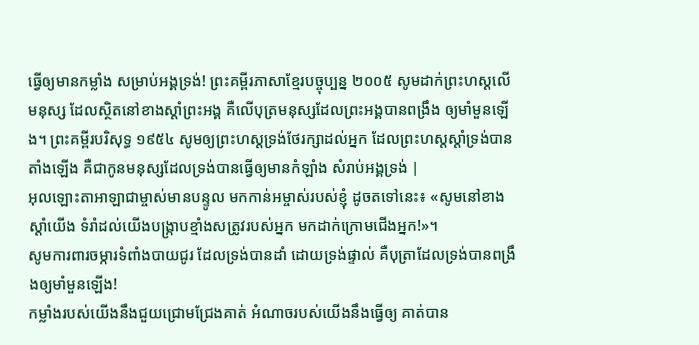ធ្វើឲ្យមានកម្លាំង សម្រាប់អង្គទ្រង់! ព្រះគម្ពីរភាសាខ្មែរបច្ចុប្បន្ន ២០០៥ សូមដាក់ព្រះហស្ដលើមនុស្ស ដែលស្ថិតនៅខាងស្ដាំព្រះអង្គ គឺលើបុត្រមនុស្សដែលព្រះអង្គបានពង្រឹង ឲ្យមាំមួនឡើង។ ព្រះគម្ពីរបរិសុទ្ធ ១៩៥៤ សូមឲ្យព្រះហស្តទ្រង់ថែរក្សាដល់អ្នក ដែលព្រះហស្តស្តាំទ្រង់បានតាំងឡើង គឺជាកូនមនុស្សដែលទ្រង់បានធ្វើឲ្យមានកំឡាំង សំរាប់អង្គទ្រង់ |
អុលឡោះតាអាឡាជាម្ចាស់មានបន្ទូល មកកាន់អម្ចាស់របស់ខ្ញុំ ដូចតទៅនេះ៖ «សូមនៅខាងស្ដាំយើង ទំរាំដល់យើងបង្ក្រាបខ្មាំងសត្រូវរបស់អ្នក មកដាក់ក្រោមជើងអ្នក!»។
សូមការពារចម្ការទំពាំងបាយជូរ ដែលទ្រង់បានដាំ ដោយទ្រង់ផ្ទាល់ គឺបុត្រាដែលទ្រង់បានពង្រឹងឲ្យមាំមួនឡើង!
កម្លាំងរបស់យើងនឹងជួយជ្រោមជ្រែងគាត់ អំណាចរបស់យើងនឹងធ្វើឲ្យ គាត់បាន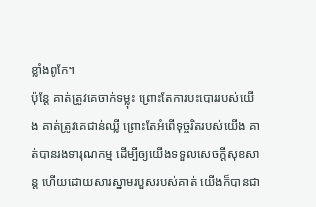ខ្លាំងពូកែ។
ប៉ុន្តែ គាត់ត្រូវគេចាក់ទម្លុះ ព្រោះតែការបះបោររបស់យើង គាត់ត្រូវគេជាន់ឈ្លី ព្រោះតែអំពើទុច្ចរិតរបស់យើង គាត់បានរងទារុណកម្ម ដើម្បីឲ្យយើងទទួលសេចក្ដីសុខសាន្ត ហើយដោយសារស្នាមរបួសរបស់គាត់ យើងក៏បានជា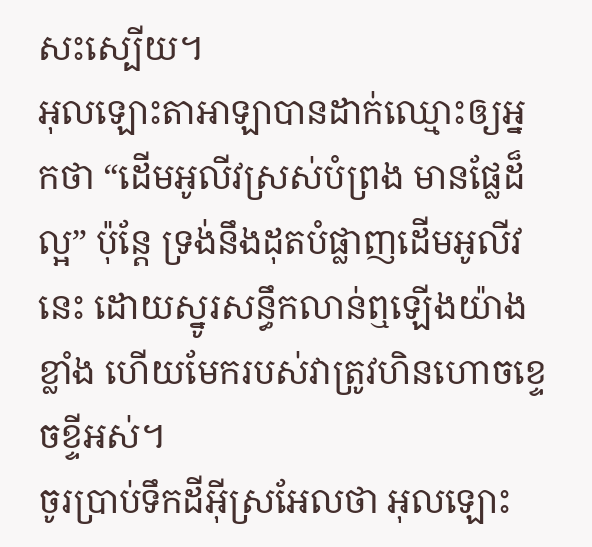សះស្បើយ។
អុលឡោះតាអាឡាបានដាក់ឈ្មោះឲ្យអ្នកថា “ដើមអូលីវស្រស់បំព្រង មានផ្លែដ៏ល្អ” ប៉ុន្តែ ទ្រង់នឹងដុតបំផ្លាញដើមអូលីវនេះ ដោយស្នូរសន្ធឹកលាន់ឮឡើងយ៉ាងខ្លាំង ហើយមែករបស់វាត្រូវហិនហោចខ្ទេចខ្ទីអស់។
ចូរប្រាប់ទឹកដីអ៊ីស្រអែលថា អុលឡោះ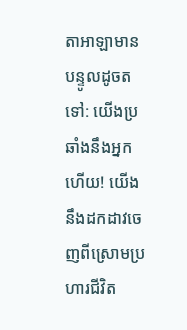តាអាឡាមានបន្ទូលដូចតទៅ: យើងប្រឆាំងនឹងអ្នកហើយ! យើងនឹងដកដាវចេញពីស្រោមប្រហារជីវិត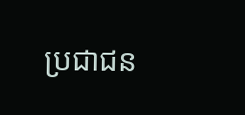ប្រជាជន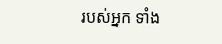របស់អ្នក ទាំង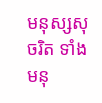មនុស្សសុចរិត ទាំងមនុ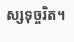ស្សទុច្ចរិត។